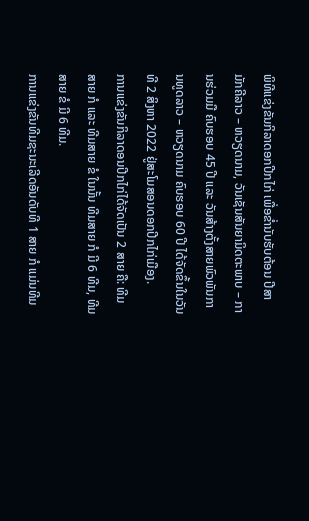ພິທີແຂ່ງຂັນກິລາດອກປີກໄກ່ ເພື່ອຂໍ່ານັບຮັບຕ້ອນ ປີສາມັກຄີລາວ – ຫວຽດນາມ, ວັນເຊັນສັນຍາມິດຕະພາບ – ການຮ່ວມມື ຄົບຮອບ 45 ປີ ແລະ ວັນສ້າງຕັ້ງສາຍພົວພັນການທູດລາວ – ຫວຽດນາມ ຄົບຮອບ 60 ປີ ໄດ້ຈັດຂຶ້ນໃນວັນທີ 2 ສິງຫາ 2022 ຢູ່ສະໂມສອນດອກປີກໄກ່ເມືອງ.
ການແຂ່ງຂັນກິລາດອນປີກໄກ່ໄດ້ຈັດເປັນ 2 ສາຍ ຄື: ທີມສາຍ ກໍ ແລະ ທີມສາຍ ຂໍ ໃນນັ້ນ ທີມສາຍ ກໍ ມີ 6 ທີມ, ທີມສາຍ ຂໍ ມີ 6 ທີມ.
ການແຂ່ງຂັນທີມຊະນະເລີດອັນດັບທີ 1 ສາຍ ກໍ ແມ່ນທີມ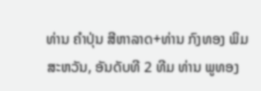ທ່ານ ຄໍາປຸ່ນ ສີຫາລາດ+ທ່ານ ກົງທອງ ພິມສະຫວັນ, ອັນດັບທີ 2 ທີມ ທ່ານ ພູທອງ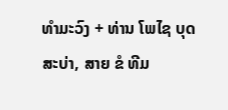ທໍາມະວົງ + ທ່ານ ໂພໄຊ ບຸດສະບ່າ, ສາຍ ຂໍ ທີມ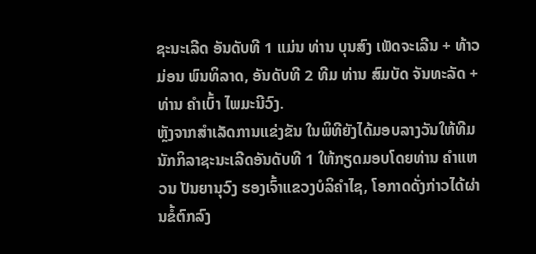ຊະນະເລີດ ອັນດັບທີ 1 ແມ່ນ ທ່ານ ບຸນສົງ ເພັດຈະເລີນ + ທ້າວ ມ່ອນ ພົນທິລາດ, ອັນດັບທີ 2 ທີມ ທ່ານ ສົມບັດ ຈັນທະລັດ + ທ່ານ ຄໍາເບົ້າ ໄພມະນີວົງ.
ຫຼັງຈາກສໍາເລັດການແຂ່ງຂັນ ໃນພິທີຍັງໄດ້ມອບລາງວັນໃຫ້ທີມນັກກິລາຊະນະເລີດອັນດັບທີ 1 ໃຫ້ກຽດມອບໂດຍທ່ານ ຄໍາແຫວນ ປັນຍານຸວົງ ຮອງເຈົ້າແຂວງບໍລິຄໍາໄຊ, ໂອກາດດັ່ງກ່າວໄດ້ຜ່ານຂໍ້ຕົກລົງ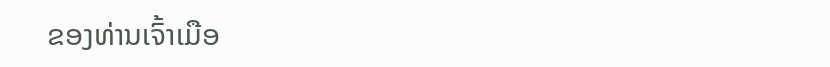ຂອງທ່ານເຈົ້າເມືອ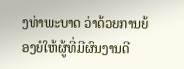ງທ່າພະບາດ ວ່າດ້ວຍການຍ້ອງຍໍໃຫ້ຜູ້ທີ່ມີຜົນງານດີ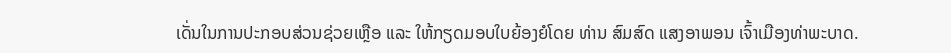ເດັ່ນໃນການປະກອບສ່ວນຊ່ວຍເຫຼືອ ແລະ ໃຫ້ກຽດມອບໃບຍ້ອງຍໍໂດຍ ທ່ານ ສົມສົດ ແສງອາພອນ ເຈົ້າເມືອງທ່າພະບາດ.